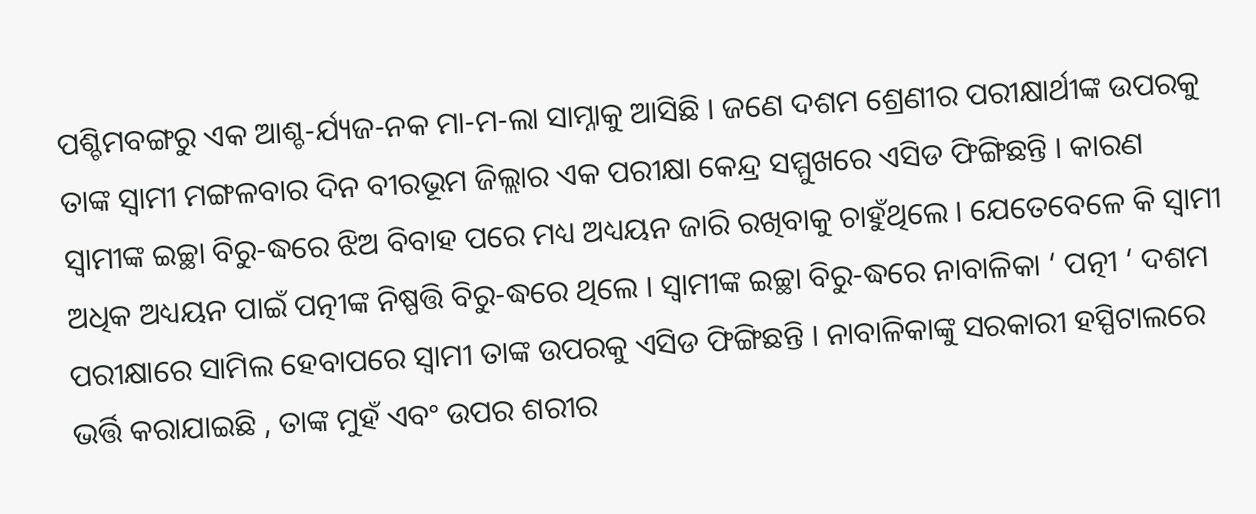ପଶ୍ଚିମବଙ୍ଗରୁ ଏକ ଆଶ୍ଚ-ର୍ଯ୍ୟଜ-ନକ ମା-ମ-ଲା ସାମ୍ନାକୁ ଆସିଛି । ଜଣେ ଦଶମ ଶ୍ରେଣୀର ପରୀକ୍ଷାର୍ଥୀଙ୍କ ଉପରକୁ ତାଙ୍କ ସ୍ୱାମୀ ମଙ୍ଗଳବାର ଦିନ ବୀରଭୂମ ଜିଲ୍ଲାର ଏକ ପରୀକ୍ଷା କେନ୍ଦ୍ର ସମ୍ମୁଖରେ ଏସିଡ ଫିଙ୍ଗିଛନ୍ତି । କାରଣ ସ୍ୱାମୀଙ୍କ ଇଚ୍ଛା ବିରୁ-ଦ୍ଧରେ ଝିଅ ବିବାହ ପରେ ମଧ୍ୟ ଅଧ୍ୟୟନ ଜାରି ରଖିବାକୁ ଚାହୁଁଥିଲେ । ଯେତେବେଳେ କି ସ୍ୱାମୀ ଅଧିକ ଅଧ୍ୟୟନ ପାଇଁ ପତ୍ନୀଙ୍କ ନିଷ୍ପତ୍ତି ବିରୁ-ଦ୍ଧରେ ଥିଲେ । ସ୍ୱାମୀଙ୍କ ଇଚ୍ଛା ବିରୁ-ଦ୍ଧରେ ନାବାଳିକା ‘ ପତ୍ନୀ ‘ ଦଶମ ପରୀକ୍ଷାରେ ସାମିଲ ହେବାପରେ ସ୍ୱାମୀ ତାଙ୍କ ଉପରକୁ ଏସିଡ ଫିଙ୍ଗିଛନ୍ତି । ନାବାଳିକାଙ୍କୁ ସରକାରୀ ହସ୍ପିଟାଲରେ ଭର୍ତ୍ତି କରାଯାଇଛି , ତାଙ୍କ ମୁହଁ ଏବଂ ଉପର ଶରୀର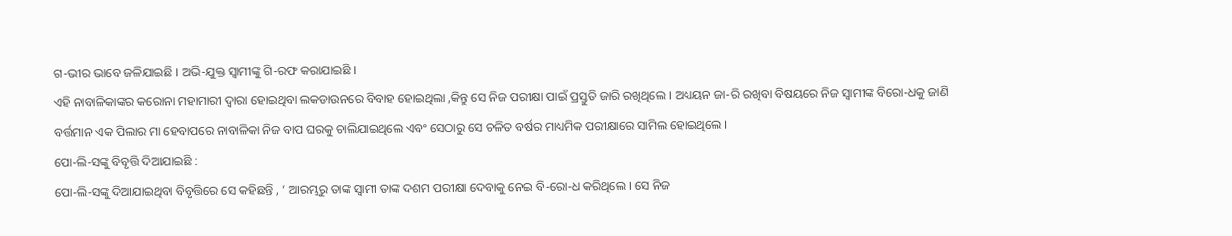ଗ-ଭୀର ଭାବେ ଜଳିଯାଇଛି । ଅଭି-ଯୁକ୍ତ ସ୍ୱାମୀଙ୍କୁ ଗି-ରଫ କରାଯାଇଛି ।
ଏହି ନାବାଳିକାଙ୍କର କରୋନା ମହାମାରୀ ଦ୍ୱାରା ହୋଇଥିବା ଲକଡାଉନରେ ବିବାହ ହୋଇଥିଲା ,କିନ୍ତୁ ସେ ନିଜ ପରୀକ୍ଷା ପାଇଁ ପ୍ରସ୍ତୁତି ଜାରି ରଖିଥିଲେ । ଅଧ୍ୟୟନ ଜା-ରି ରଖିବା ବିଷୟରେ ନିଜ ସ୍ୱାମୀଙ୍କ ବିରୋ-ଧକୁ ଜାଣି ବର୍ତ୍ତମାନ ଏକ ପିଲାର ମା ହେବାପରେ ନାବାଳିକା ନିଜ ବାପ ଘରକୁ ଚାଲିଯାଇଥିଲେ ଏବଂ ସେଠାରୁ ସେ ଚଳିତ ବର୍ଷର ମାଧ୍ୟମିକ ପରୀକ୍ଷାରେ ସାମିଲ ହୋଇଥିଲେ ।
ପୋ-ଲି-ସଙ୍କୁ ବିବୃତ୍ତି ଦିଆଯାଇଛି :
ପୋ-ଲି-ସଙ୍କୁ ଦିଆଯାଇଥିବା ବିବୃତ୍ତିରେ ସେ କହିଛନ୍ତି , ‘ ଆରମ୍ଭରୁ ତାଙ୍କ ସ୍ୱାମୀ ତାଙ୍କ ଦଶମ ପରୀକ୍ଷା ଦେବାକୁ ନେଇ ବି-ରୋ-ଧ କରିଥିଲେ । ସେ ନିଜ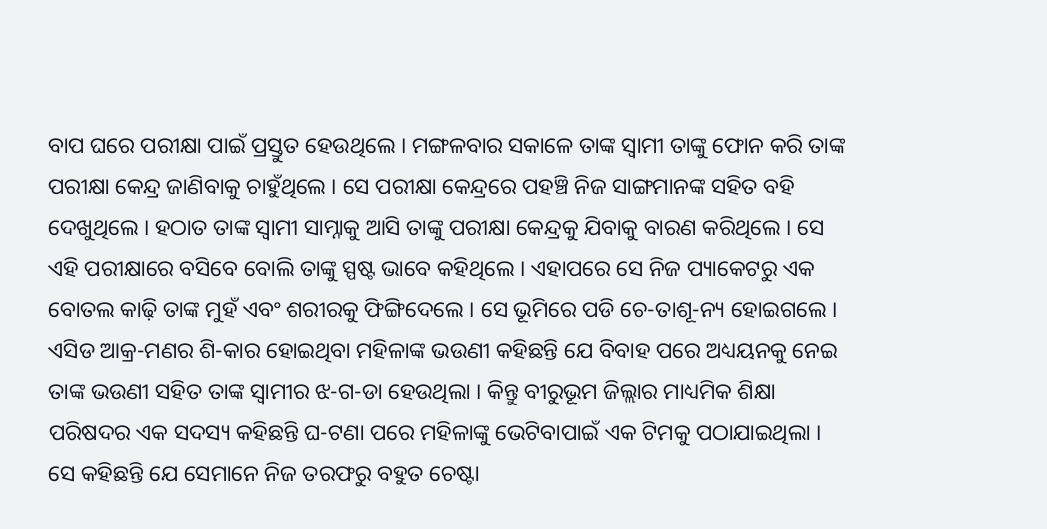ବାପ ଘରେ ପରୀକ୍ଷା ପାଇଁ ପ୍ରସ୍ତୁତ ହେଉଥିଲେ । ମଙ୍ଗଳବାର ସକାଳେ ତାଙ୍କ ସ୍ୱାମୀ ତାଙ୍କୁ ଫୋନ କରି ତାଙ୍କ ପରୀକ୍ଷା କେନ୍ଦ୍ର ଜାଣିବାକୁ ଚାହୁଁଥିଲେ । ସେ ପରୀକ୍ଷା କେନ୍ଦ୍ରରେ ପହଞ୍ଚି ନିଜ ସାଙ୍ଗମାନଙ୍କ ସହିତ ବହି ଦେଖୁଥିଲେ । ହଠାତ ତାଙ୍କ ସ୍ୱାମୀ ସାମ୍ନାକୁ ଆସି ତାଙ୍କୁ ପରୀକ୍ଷା କେନ୍ଦ୍ରକୁ ଯିବାକୁ ବାରଣ କରିଥିଲେ । ସେ ଏହି ପରୀକ୍ଷାରେ ବସିବେ ବୋଲି ତାଙ୍କୁ ସ୍ପଷ୍ଟ ଭାବେ କହିଥିଲେ । ଏହାପରେ ସେ ନିଜ ପ୍ୟାକେଟରୁ ଏକ ବୋତଲ କାଢ଼ି ତାଙ୍କ ମୁହଁ ଏବଂ ଶରୀରକୁ ଫିଙ୍ଗିଦେଲେ । ସେ ଭୂମିରେ ପଡି ଚେ-ତାଶୂ-ନ୍ୟ ହୋଇଗଲେ ।
ଏସିଡ ଆକ୍ର-ମଣର ଶି-କାର ହୋଇଥିବା ମହିଳାଙ୍କ ଭଉଣୀ କହିଛନ୍ତି ଯେ ବିବାହ ପରେ ଅଧ୍ୟୟନକୁ ନେଇ ତାଙ୍କ ଭଉଣୀ ସହିତ ତାଙ୍କ ସ୍ୱାମୀର ଝ-ଗ-ଡା ହେଉଥିଲା । କିନ୍ତୁ ବୀରୁଭୂମ ଜିଲ୍ଲାର ମାଧ୍ୟମିକ ଶିକ୍ଷା ପରିଷଦର ଏକ ସଦସ୍ୟ କହିଛନ୍ତି ଘ-ଟଣା ପରେ ମହିଳାଙ୍କୁ ଭେଟିବାପାଇଁ ଏକ ଟିମକୁ ପଠାଯାଇଥିଲା । ସେ କହିଛନ୍ତି ଯେ ସେମାନେ ନିଜ ତରଫରୁ ବହୁତ ଚେଷ୍ଟା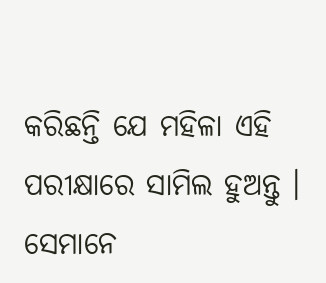କରିଛନ୍ତି ଯେ ମହିଳା ଏହି ପରୀକ୍ଷାରେ ସାମିଲ ହୁଅନ୍ତୁ । ସେମାନେ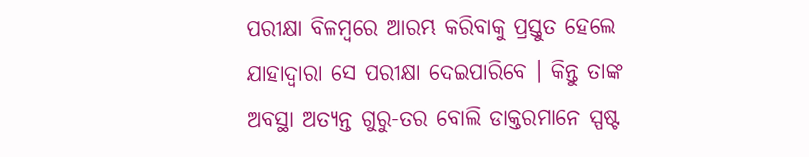ପରୀକ୍ଷା ବିଳମ୍ବରେ ଆରମ୍ଭ କରିବାକୁ ପ୍ରସ୍ତୁତ ହେଲେ ଯାହାଦ୍ୱାରା ସେ ପରୀକ୍ଷା ଦେଇପାରିବେ । କିନ୍ତୁ ତାଙ୍କ ଅବସ୍ଥା ଅତ୍ୟନ୍ତ ଗୁରୁ-ତର ବୋଲି ଡାକ୍ତରମାନେ ସ୍ପଷ୍ଟ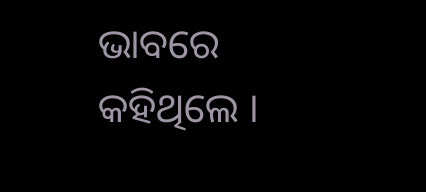ଭାବରେ କହିଥିଲେ ।